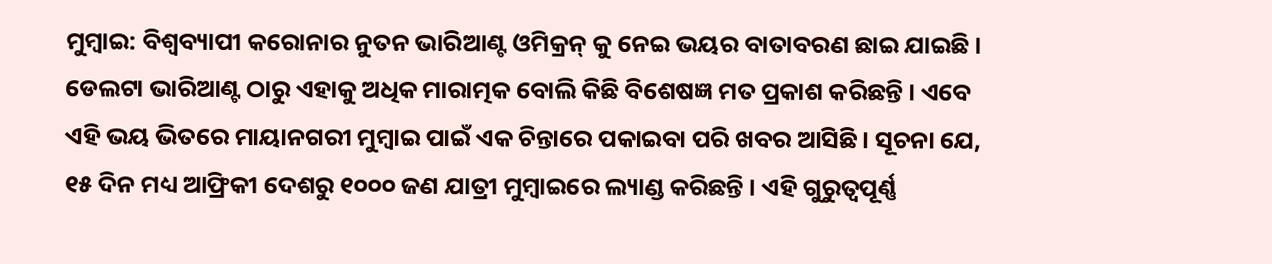ମୁମ୍ବାଇ: ବିଶ୍ୱବ୍ୟାପୀ କରୋନାର ନୁତନ ଭାରିଆଣ୍ଟ ଓମିକ୍ରନ୍ କୁ ନେଇ ଭୟର ବାତାବରଣ ଛାଇ ଯାଇଛି । ଡେଲଟା ଭାରିଆଣ୍ଟ ଠାରୁ ଏହାକୁ ଅଧିକ ମାରାତ୍ମକ ବୋଲି କିଛି ବିଶେଷଜ୍ଞ ମତ ପ୍ରକାଶ କରିଛନ୍ତି । ଏବେ ଏହି ଭୟ ଭିତରେ ମାୟାନଗରୀ ମୁମ୍ବାଇ ପାଇଁ ଏକ ଚିନ୍ତାରେ ପକାଇବା ପରି ଖବର ଆସିଛି । ସୂଚନା ଯେ, ୧୫ ଦିନ ମଧ୍ୟ ଆଫ୍ରିକୀ ଦେଶରୁ ୧୦୦୦ ଜଣ ଯାତ୍ରୀ ମୁମ୍ବାଇରେ ଲ୍ୟାଣ୍ଡ କରିଛନ୍ତି । ଏହି ଗୁରୁତ୍ୱପୂର୍ଣ୍ଣ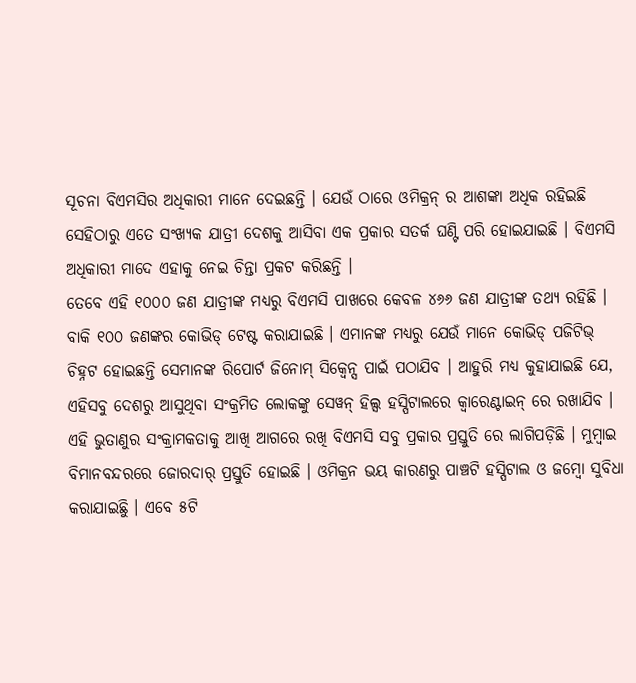ସୂଚନା ବିଏମସିର ଅଧିକାରୀ ମାନେ ଦେଇଛନ୍ତି । ଯେଉଁ ଠାରେ ଓମିକ୍ରନ୍ ର ଆଶଙ୍କା ଅଧିକ ରହିଇଛି ସେହିଠାରୁ ଏତେ ସଂଖ୍ୟକ ଯାତ୍ରୀ ଦେଶକୁ ଆସିବା ଏକ ପ୍ରକାର ସତର୍କ ଘଣ୍ଟି ପରି ହୋଇଯାଇଛି । ବିଏମସି ଅଧିକାରୀ ମାଦେ ଏହାକୁ ନେଇ ଚିନ୍ତା ପ୍ରକଟ କରିଛନ୍ତି ।
ତେବେ ଏହି ୧୦୦୦ ଜଣ ଯାତ୍ରୀଙ୍କ ମଧ୍ୟରୁ ବିଏମସି ପାଖରେ କେବଳ ୪୬୬ ଜଣ ଯାତ୍ରୀଙ୍କ ତଥ୍ୟ ରହିଛି । ବାକି ୧୦୦ ଜଣଙ୍କର କୋଭିଡ୍ ଟେଷ୍ଟ କରାଯାଇଛି । ଏମାନଙ୍କ ମଧ୍ୟରୁ ଯେଉଁ ମାନେ କୋଭିଡ୍ ପଜିଟିଭ୍ ଚିହ୍ନଟ ହୋଇଛନ୍ତି ସେମାନଙ୍କ ରିପୋର୍ଟ ଜିନୋମ୍ ସିକ୍ୱେନ୍ସ ପାଇଁ ପଠାଯିବ । ଆହୁରି ମଧ୍ୟ କୁହାଯାଇଛି ଯେ, ଏହିସବୁ ଦେଶରୁ ଆସୁଥିବା ସଂକ୍ରମିତ ଲୋକଙ୍କୁ ସେୱନ୍ ହିଲ୍ସ ହସ୍ପିଟାଲରେ କ୍ୱାରେଣ୍ଟାଇନ୍ ରେ ରଖାଯିବ ।
ଏହି ଭୁତାଣୁର ସଂକ୍ରାମକତାକୁ ଆଖି ଆଗରେ ରଖି ବିଏମସି ସବୁ ପ୍ରକାର ପ୍ରସ୍ତୁତି ରେ ଲାଗିପଡ଼ିଛି । ମୁମ୍ବାଇ ବିମାନବନ୍ଦରରେ ଜୋରଦାର୍ ପ୍ରସ୍ତୁତି ହୋଇଛି । ଓମିକ୍ରନ ଭୟ କାରଣରୁ ପାଞ୍ଚଟି ହସ୍ପିଟାଲ ଓ ଜମ୍ବୋ ସୁବିଧା କରାଯାଇଛିୁ । ଏବେ ୫ଟି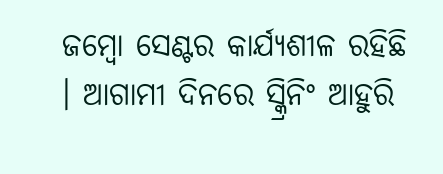ଜମ୍ବୋ ସେଣ୍ଟର କାର୍ଯ୍ୟଶୀଳ ରହିଛି । ଆଗାମୀ ଦିନରେ ସ୍କ୍ରିନିଂ ଆହୁରି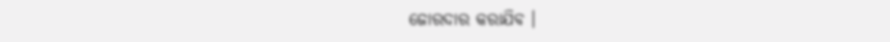ଜୋରଦାର କରାଯିବ ।